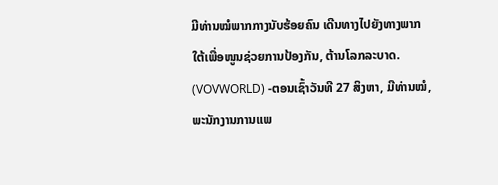ມີທ່ານໝໍພາກກາງນັບຮ້ອຍຄົນ ເດີນທາງໄປຍັງທາງພາກໃຕ້ເພື່ອໜູນຊ່ວຍການປ້ອງກັນ, ຕ້ານໂລກລະບາດ.
(VOVWORLD) -ຕອນເຊົ້າວັນທີ 27 ສິງຫາ, ມີທ່ານໝໍ, ພະນັກງານການແພ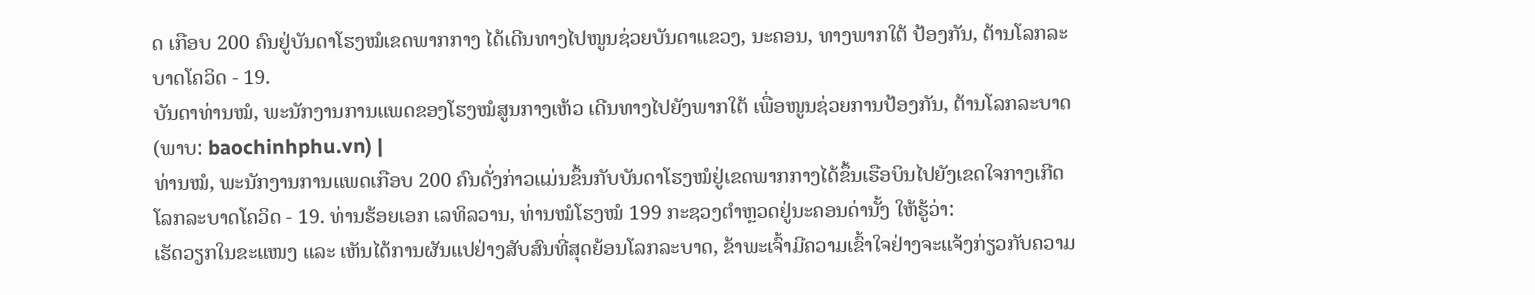ດ ເກືອບ 200 ຄົນຢູ່ບັນດາໂຮງໝໍເຂດພາກກາງ ໄດ້ເດີນທາງໄປໜູນຊ່ວຍບັນດາແຂວງ, ນະຄອນ, ທາງພາກໃຕ້ ປ້ອງກັນ, ຕ້ານໂລກລະບາດໂຄວິດ - 19.
ບັນດາທ່ານໝໍ, ພະນັກງານການແພດຂອງໂຮງໝໍສູນກາງເຫ້ວ ເດີນທາງໄປຍັງພາກໃຕ້ ເພື່ອໜູນຊ່ວຍການປ້ອງກັນ, ຕ້ານໂລກລະບາດ (ພາບ: baochinhphu.vn) |
ທ່ານໝໍ, ພະນັກງານການແພດເກືອບ 200 ຄົນດັ່ງກ່າວແມ່ນຂຶ້ນກັບບັນດາໂຮງໝໍຢູ່ເຂດພາກກາງໄດ້ຂຶ້ນເຮືອບິນໄປຍັງເຂດໃຈກາງເກີດໂລກລະບາດໂຄວິດ - 19. ທ່ານຮ້ອຍເອກ ເລທິລວານ, ທ່ານໝໍໂຮງໝໍ 199 ກະຊວງຕຳຫຼວດຢູ່ນະຄອນດ່ານັ້ງ ໃຫ້ຮູ້ວ່າ:
ເຮັດວຽກໃນຂະແໜງ ແລະ ເຫັນໄດ້ການຜັນແປຢ່າງສັບສົນທີ່ສຸດຍ້ອນໂລກລະບາດ, ຂ້າພະເຈົ້າມີຄວາມເຂົ້າໃຈຢ່າງຈະແຈ້ງກ່ຽວກັບຄວາມ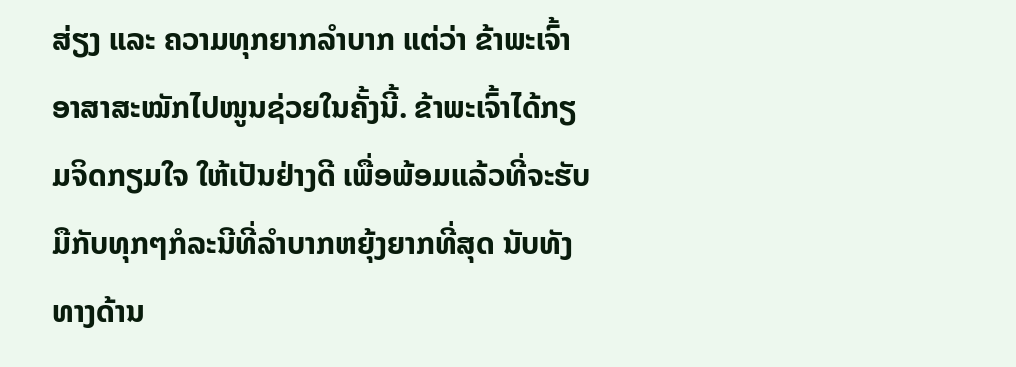ສ່ຽງ ແລະ ຄວາມທຸກຍາກລຳບາກ ແຕ່ວ່າ ຂ້າພະເຈົ້າອາສາສະໝັກໄປໜູນຊ່ວຍໃນຄັ້ງນີ້. ຂ້າພະເຈົ້າໄດ້ກຽມຈິດກຽມໃຈ ໃຫ້ເປັນຢ່າງດີ ເພື່ອພ້ອມແລ້ວທີ່ຈະຮັບມືກັບທຸກໆກໍລະນີທີ່ລຳບາກຫຍຸ້ງຍາກທີ່ສຸດ ນັບທັງທາງດ້ານ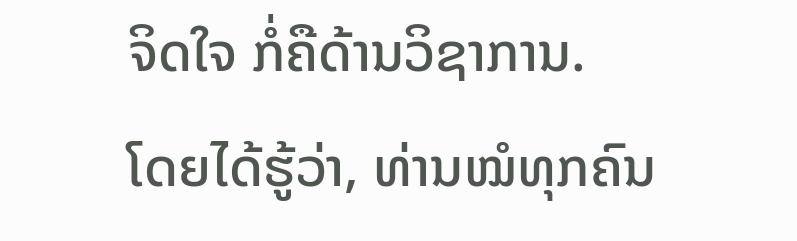ຈິດໃຈ ກໍ່ຄືດ້ານວິຊາການ.
ໂດຍໄດ້ຮູ້ວ່າ, ທ່ານໝໍທຸກຄົນ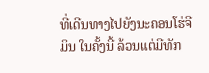ທີ່ເດີນທາງໄປຍັງນະຄອນໂຮ່ຈີມິນ ໃນຄັ້ງນີ້ ລ້ວນແຕ່ມີທັກ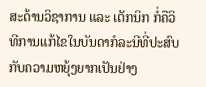ສະດ້ານວິຊາການ ແລະ ເຕັກນິກ ກໍ່ຄືວິທີການແກ້ໄຂໃນບັນດາກໍລະນີທີ່ປະສົບກັບຄວາມຫຍຸ້ງຍາກເປັນຢ່າງ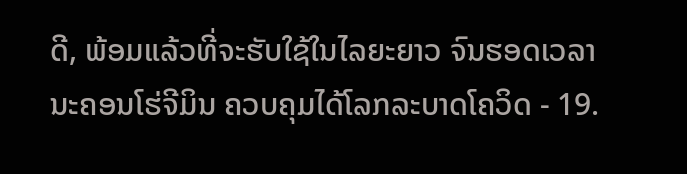ດີ, ພ້ອມແລ້ວທີ່ຈະຮັບໃຊ້ໃນໄລຍະຍາວ ຈົນຮອດເວລາ ນະຄອນໂຮ່ຈີມິນ ຄວບຄຸມໄດ້ໂລກລະບາດໂຄວິດ - 19.